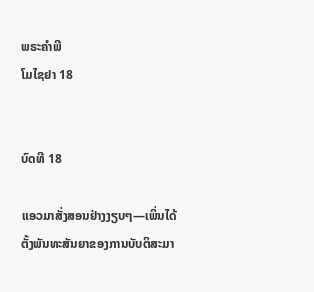ພຣະຄຳພີ
ໂມໄຊຢາ 18


ບົດທີ 18

ແອວມາສັ່ງສອນຢ່າງງຽບໆ—ເພິ່ນໄດ້ຕັ້ງພັນທະສັນຍາຂອງການບັບຕິສະມາ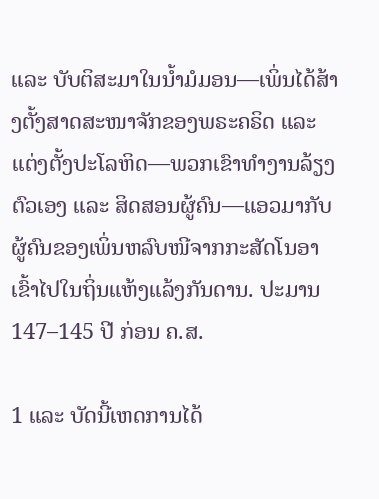ແລະ ບັບຕິສະມາໃນນ້ຳມໍມອນ—ເພິ່ນໄດ້ສ້າງຕັ້ງສາດສະໜາຈັກຂອງພຣະຄຣິດ ແລະ ແຕ່ງຕັ້ງປະໂລຫິດ—ພວກເຂົາທຳງານລ້ຽງຕົວເອງ ແລະ ສິດສອນຜູ້ຄົນ—ແອວມາກັບຜູ້ຄົນຂອງເພິ່ນຫລົບໜີຈາກກະສັດໂນອາ ເຂົ້າໄປໃນຖິ່ນແຫ້ງແລ້ງກັນດານ. ປະມານ 147–145 ປີ ກ່ອນ ຄ.ສ.

1 ແລະ ບັດນີ້ເຫດການໄດ້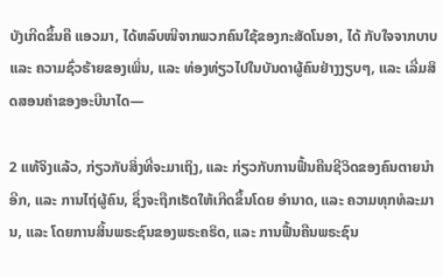ບັງເກີດຂຶ້ນຄື ແອວມາ, ໄດ້ຫລົບໜີຈາກພວກຄົນໃຊ້ຂອງກະສັດໂນອາ, ໄດ້ ກັບໃຈຈາກບາບ ແລະ ຄວາມຊົ່ວຮ້າຍຂອງເພິ່ນ, ແລະ ທ່ອງທ່ຽວໄປໃນບັນດາຜູ້ຄົນຢ່າງງຽບໆ, ແລະ ເລີ່ມສິດສອນຄຳຂອງອະບີນາໄດ—

2 ແທ້ຈິງແລ້ວ, ກ່ຽວກັບສິ່ງທີ່ຈະມາເຖິງ, ແລະ ກ່ຽວກັບການຟື້ນຄືນຊີວິດຂອງຄົນຕາຍນຳອີກ, ແລະ ການໄຖ່ຜູ້ຄົນ, ຊຶ່ງຈະຖືກເຮັດໃຫ້ເກີດຂຶ້ນໂດຍ ອຳນາດ, ແລະ ຄວາມທຸກທໍລະມານ, ແລະ ໂດຍການສິ້ນພຣະຊົນຂອງພຣະຄຣິດ, ແລະ ການຟື້ນຄືນພຣະຊົນ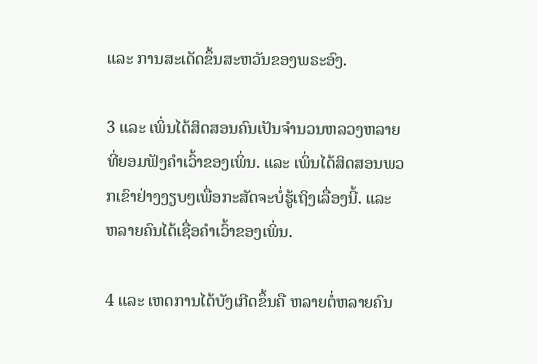ແລະ ການສະເດັດຂຶ້ນສະຫວັນຂອງພຣະອົງ.

3 ແລະ ເພິ່ນໄດ້ສິດສອນຄົນເປັນຈຳນວນຫລວງຫລາຍທີ່ຍອມຟັງຄຳເວົ້າຂອງເພິ່ນ. ແລະ ເພິ່ນໄດ້ສິດສອນພວກເຂົາຢ່າງງຽບໆເພື່ອກະສັດຈະບໍ່ຮູ້ເຖິງເລື່ອງນີ້. ແລະ ຫລາຍຄົນໄດ້ເຊື່ອຄຳເວົ້າຂອງເພິ່ນ.

4 ແລະ ເຫດການໄດ້ບັງເກີດຂຶ້ນຄື ຫລາຍຕໍ່ຫລາຍຄົນ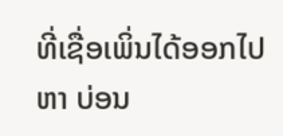ທີ່ເຊື່ອເພິ່ນໄດ້ອອກໄປຫາ ບ່ອນ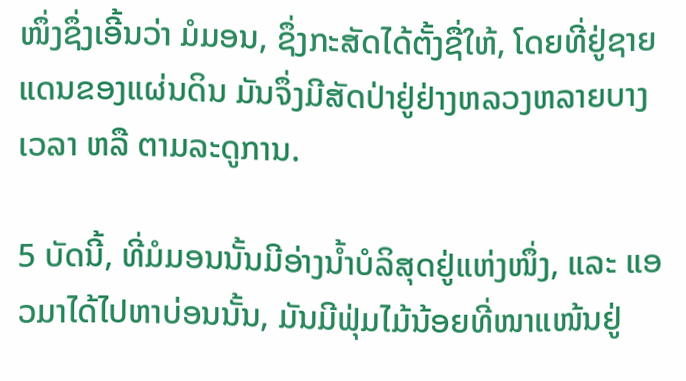ໜຶ່ງຊຶ່ງເອີ້ນວ່າ ມໍມອນ, ຊຶ່ງກະສັດໄດ້ຕັ້ງຊື່ໃຫ້, ໂດຍທີ່ຢູ່ຊາຍແດນຂອງແຜ່ນດິນ ມັນຈຶ່ງມີສັດປ່າຢູ່ຢ່າງຫລວງຫລາຍບາງເວລາ ຫລື ຕາມລະດູການ.

5 ບັດນີ້, ທີ່ມໍມອນນັ້ນມີອ່າງນ້ຳບໍລິສຸດຢູ່ແຫ່ງໜຶ່ງ, ແລະ ແອວມາໄດ້ໄປຫາບ່ອນນັ້ນ, ມັນມີຟຸ່ມໄມ້ນ້ອຍທີ່ໜາແໜ້ນຢູ່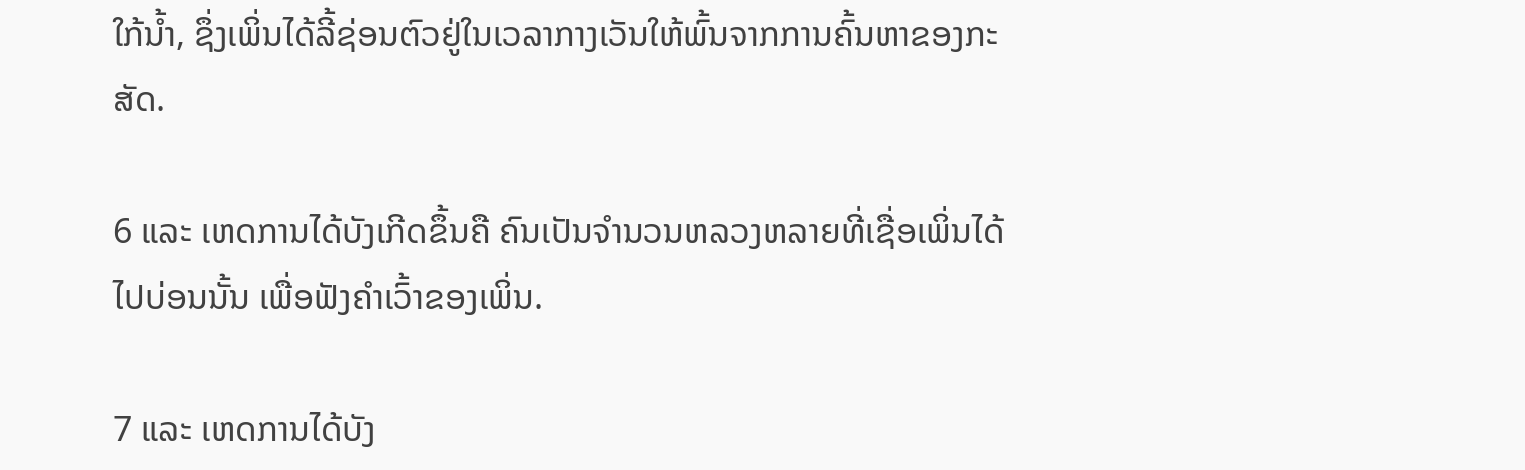ໃກ້ນ້ຳ, ຊຶ່ງເພິ່ນໄດ້ລີ້ຊ່ອນຕົວຢູ່ໃນເວລາກາງເວັນໃຫ້ພົ້ນຈາກການຄົ້ນຫາຂອງກະສັດ.

6 ແລະ ເຫດການໄດ້ບັງເກີດຂຶ້ນຄື ຄົນເປັນຈຳນວນຫລວງຫລາຍທີ່ເຊື່ອເພິ່ນໄດ້ໄປບ່ອນນັ້ນ ເພື່ອຟັງຄຳເວົ້າຂອງເພິ່ນ.

7 ແລະ ເຫດການໄດ້ບັງ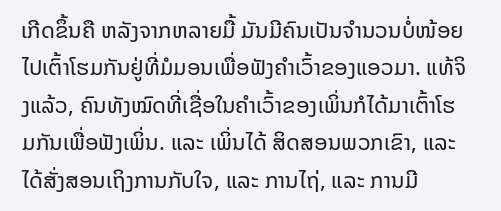ເກີດຂຶ້ນຄື ຫລັງຈາກຫລາຍມື້ ມັນມີຄົນເປັນຈຳນວນບໍ່ໜ້ອຍໄປເຕົ້າໂຮມກັນຢູ່ທີ່ມໍມອນເພື່ອຟັງຄຳເວົ້າຂອງແອວມາ. ແທ້ຈິງແລ້ວ, ຄົນທັງໝົດທີ່ເຊື່ອໃນຄຳເວົ້າຂອງເພິ່ນກໍໄດ້ມາເຕົ້າໂຮມກັນເພື່ອຟັງເພິ່ນ. ແລະ ເພິ່ນໄດ້ ສິດສອນພວກເຂົາ, ແລະ ໄດ້ສັ່ງສອນເຖິງການກັບໃຈ, ແລະ ການໄຖ່, ແລະ ການມີ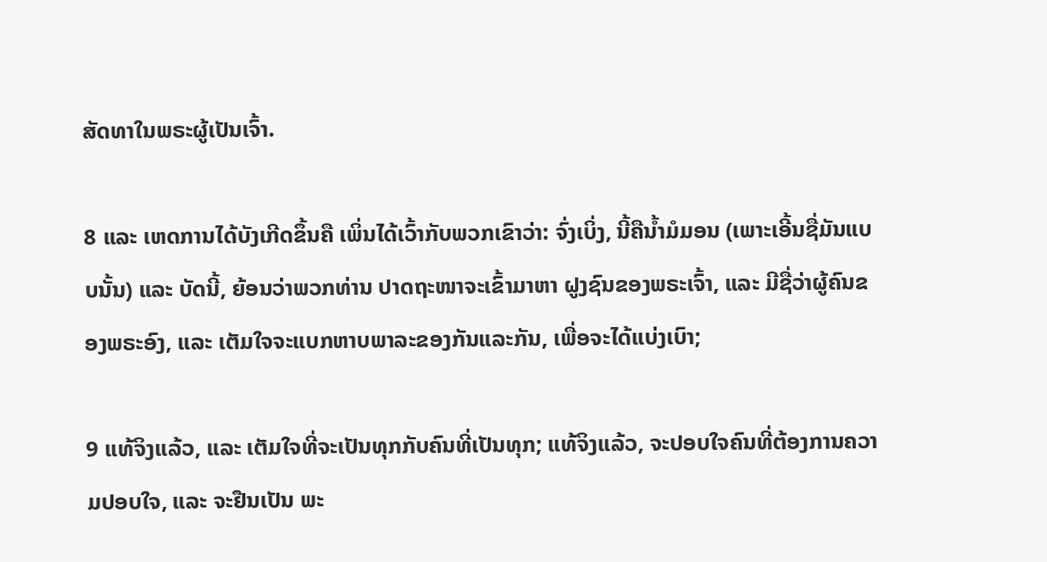ສັດທາໃນພຣະຜູ້ເປັນເຈົ້າ.

8 ແລະ ເຫດການໄດ້ບັງເກີດຂຶ້ນຄື ເພິ່ນໄດ້ເວົ້າກັບພວກເຂົາວ່າ: ຈົ່ງເບິ່ງ, ນີ້ຄືນ້ຳມໍມອນ (ເພາະເອີ້ນຊື່ມັນແບບນັ້ນ) ແລະ ບັດນີ້, ຍ້ອນວ່າພວກທ່ານ ປາດຖະໜາຈະເຂົ້າມາຫາ ຝູງຊົນຂອງພຣະເຈົ້າ, ແລະ ມີຊື່ວ່າຜູ້ຄົນຂອງພຣະອົງ, ແລະ ເຕັມໃຈຈະແບກຫາບພາລະຂອງກັນແລະກັນ, ເພື່ອຈະໄດ້ແບ່ງເບົາ;

9 ແທ້ຈິງແລ້ວ, ແລະ ເຕັມໃຈທີ່ຈະເປັນທຸກກັບຄົນທີ່ເປັນທຸກ; ແທ້ຈິງແລ້ວ, ຈະປອບໃຈຄົນທີ່ຕ້ອງການຄວາມປອບໃຈ, ແລະ ຈະຢືນເປັນ ພະ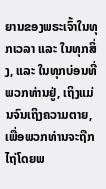ຍານຂອງພຣະເຈົ້າໃນທຸກເວລາ ແລະ ໃນທຸກສິ່ງ, ແລະ ໃນທຸກບ່ອນທີ່ພວກທ່ານຢູ່, ເຖິງແມ່ນຈົນເຖິງຄວາມຕາຍ, ເພື່ອພວກທ່ານຈະຖືກໄຖ່ໂດຍພ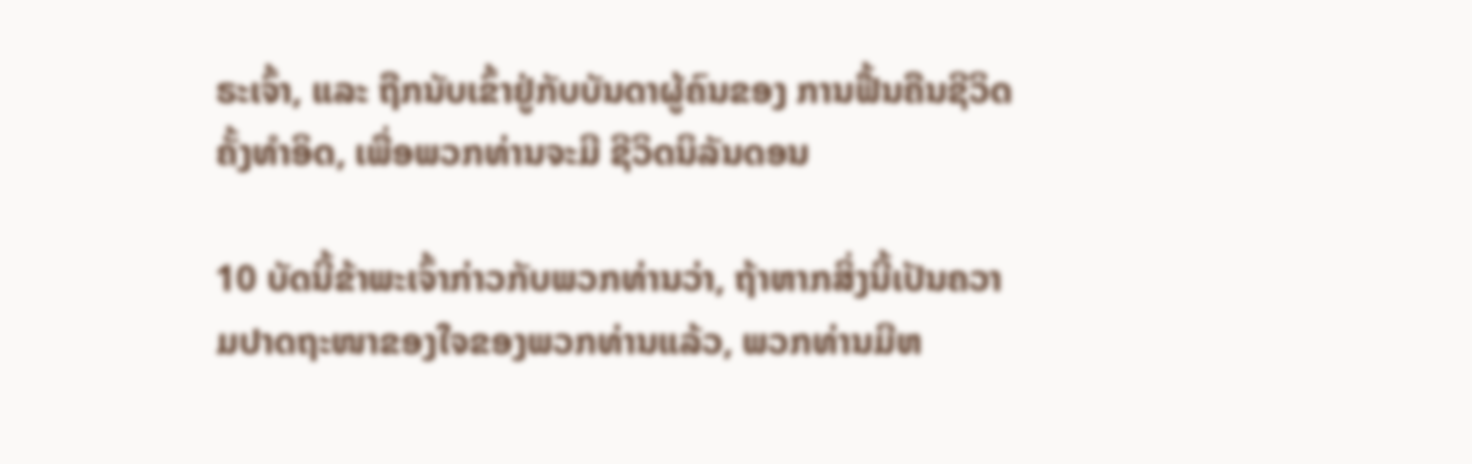ຣະເຈົ້າ, ແລະ ຖືກນັບເຂົ້າຢູ່ກັບບັນດາຜູ້ຄົນຂອງ ການຟື້ນຄືນຊີວິດຄັ້ງທຳອິດ, ເພື່ອພວກທ່ານຈະມີ ຊີວິດນິລັນດອນ

10 ບັດນີ້ຂ້າພະເຈົ້າກ່າວກັບພວກທ່ານວ່າ, ຖ້າຫາກສິ່ງນີ້ເປັນຄວາມປາດຖະໜາຂອງໃຈຂອງພວກທ່ານແລ້ວ, ພວກທ່ານມີຫ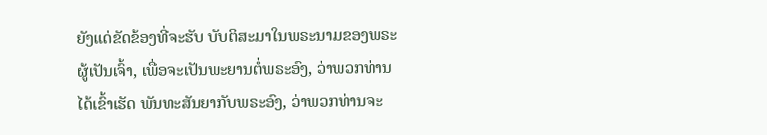ຍັງແດ່ຂັດຂ້ອງທີ່ຈະຮັບ ບັບຕິສະມາໃນພຣະນາມຂອງພຣະຜູ້ເປັນເຈົ້າ, ເພື່ອຈະເປັນພະຍານຕໍ່ພຣະອົງ, ວ່າພວກທ່ານໄດ້ເຂົ້າເຮັດ ພັນທະສັນຍາກັບພຣະອົງ, ວ່າພວກທ່ານຈະ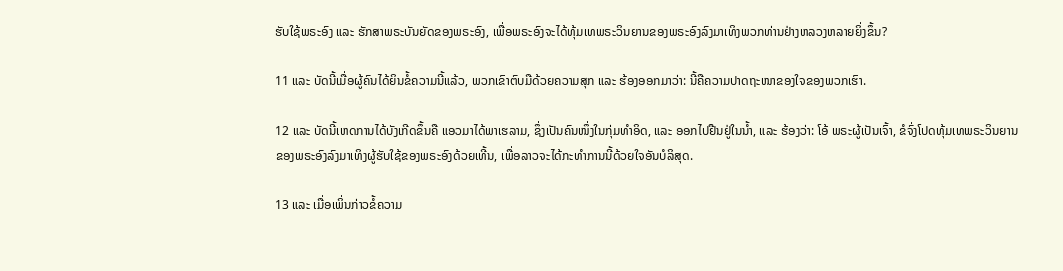ຮັບໃຊ້ພຣະອົງ ແລະ ຮັກສາພຣະບັນຍັດຂອງພຣະອົງ, ເພື່ອພຣະອົງຈະໄດ້ທຸ້ມເທພຣະວິນຍານຂອງພຣະອົງລົງມາເທິງພວກທ່ານຢ່າງຫລວງຫລາຍຍິ່ງຂຶ້ນ?

11 ແລະ ບັດນີ້ເມື່ອຜູ້ຄົນໄດ້ຍິນຂໍ້ຄວາມນີ້ແລ້ວ, ພວກເຂົາຕົບມືດ້ວຍຄວາມສຸກ ແລະ ຮ້ອງອອກມາວ່າ: ນີ້ຄືຄວາມປາດຖະໜາຂອງໃຈຂອງພວກເຮົາ.

12 ແລະ ບັດນີ້ເຫດການໄດ້ບັງເກີດຂຶ້ນຄື ແອວມາໄດ້ພາເຮລາມ, ຊຶ່ງເປັນຄົນໜຶ່ງໃນກຸ່ມທຳອິດ, ແລະ ອອກໄປຢືນຢູ່ໃນນ້ຳ, ແລະ ຮ້ອງວ່າ: ໂອ້ ພຣະຜູ້ເປັນເຈົ້າ, ຂໍຈົ່ງໂປດທຸ້ມເທພຣະວິນຍານຂອງພຣະອົງລົງມາເທິງຜູ້ຮັບໃຊ້ຂອງພຣະອົງດ້ວຍເທີ້ນ, ເພື່ອລາວຈະໄດ້ກະທຳການນີ້ດ້ວຍໃຈອັນບໍລິສຸດ.

13 ແລະ ເມື່ອເພິ່ນກ່າວຂໍ້ຄວາມ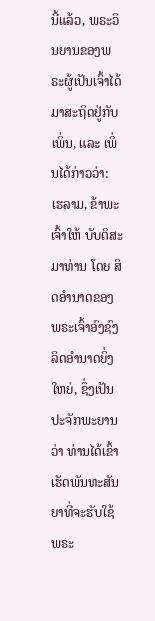ນີ້ແລ້ວ, ພຣະວິນຍານຂອງພຣະຜູ້ເປັນເຈົ້າໄດ້ມາສະຖິດຢູ່ກັບເພິ່ນ, ແລະ ເພິ່ນໄດ້ກ່າວວ່າ: ເຮລາມ, ຂ້າພະເຈົ້າໃຫ້ ບັບຕິສະມາທ່ານ ໂດຍ ສິດອຳນາດຂອງພຣະເຈົ້າອົງຊົງລິດອຳນາດຍິ່ງໃຫຍ່, ຊຶ່ງເປັນປະຈັກພະຍານວ່າ ທ່ານໄດ້ເຂົ້າເຮັດພັນທະສັນຍາທີ່ຈະຮັບໃຊ້ພຣະ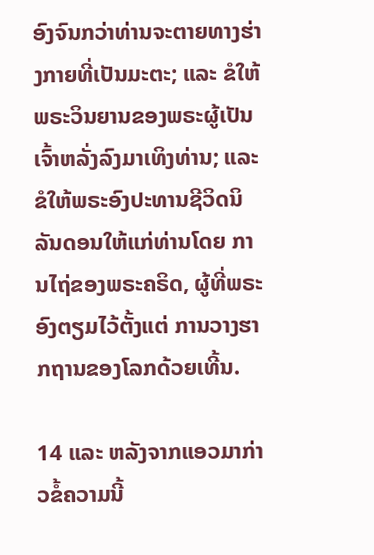ອົງຈົນກວ່າທ່ານຈະຕາຍທາງຮ່າງກາຍທີ່ເປັນມະຕະ; ແລະ ຂໍໃຫ້ພຣະວິນຍານຂອງພຣະຜູ້ເປັນເຈົ້າຫລັ່ງລົງມາເທິງທ່ານ; ແລະ ຂໍໃຫ້ພຣະອົງປະທານຊີວິດນິລັນດອນໃຫ້ແກ່ທ່ານໂດຍ ການໄຖ່ຂອງພຣະຄຣິດ, ຜູ້ທີ່ພຣະອົງຕຽມໄວ້ຕັ້ງແຕ່ ການວາງຮາກຖານຂອງໂລກດ້ວຍເທີ້ນ.

14 ແລະ ຫລັງຈາກແອວມາກ່າວຂໍ້ຄວາມນີ້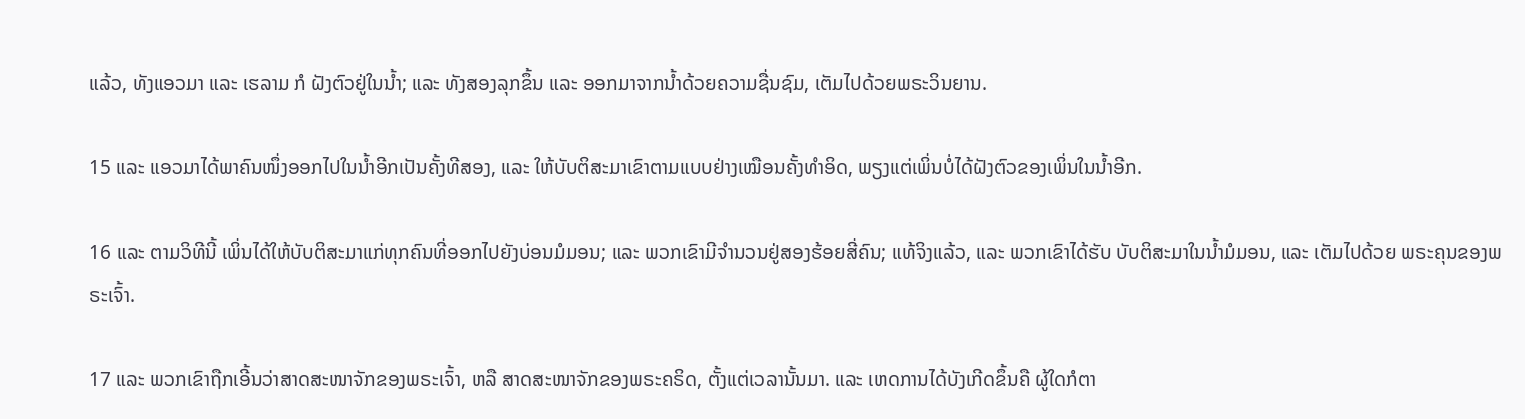ແລ້ວ, ທັງແອວມາ ແລະ ເຮລາມ ກໍ ຝັງຕົວຢູ່ໃນນ້ຳ; ແລະ ທັງສອງລຸກຂຶ້ນ ແລະ ອອກມາຈາກນ້ຳດ້ວຍຄວາມຊື່ນຊົມ, ເຕັມໄປດ້ວຍພຣະວິນຍານ.

15 ແລະ ແອວມາໄດ້ພາຄົນໜຶ່ງອອກໄປໃນນ້ຳອີກເປັນຄັ້ງທີສອງ, ແລະ ໃຫ້ບັບຕິສະມາເຂົາຕາມແບບຢ່າງເໝືອນຄັ້ງທຳອິດ, ພຽງແຕ່ເພິ່ນບໍ່ໄດ້ຝັງຕົວຂອງເພິ່ນໃນນ້ຳອີກ.

16 ແລະ ຕາມວິທີນີ້ ເພິ່ນໄດ້ໃຫ້ບັບຕິສະມາແກ່ທຸກຄົນທີ່ອອກໄປຍັງບ່ອນມໍມອນ; ແລະ ພວກເຂົາມີຈຳນວນຢູ່ສອງຮ້ອຍສີ່ຄົນ; ແທ້ຈິງແລ້ວ, ແລະ ພວກເຂົາໄດ້ຮັບ ບັບຕິສະມາໃນນ້ຳມໍມອນ, ແລະ ເຕັມໄປດ້ວຍ ພຣະຄຸນຂອງພຣະເຈົ້າ.

17 ແລະ ພວກເຂົາຖືກເອີ້ນວ່າສາດສະໜາຈັກຂອງພຣະເຈົ້າ, ຫລື ສາດສະໜາຈັກຂອງພຣະຄຣິດ, ຕັ້ງແຕ່ເວລານັ້ນມາ. ແລະ ເຫດການໄດ້ບັງເກີດຂຶ້ນຄື ຜູ້ໃດກໍຕາ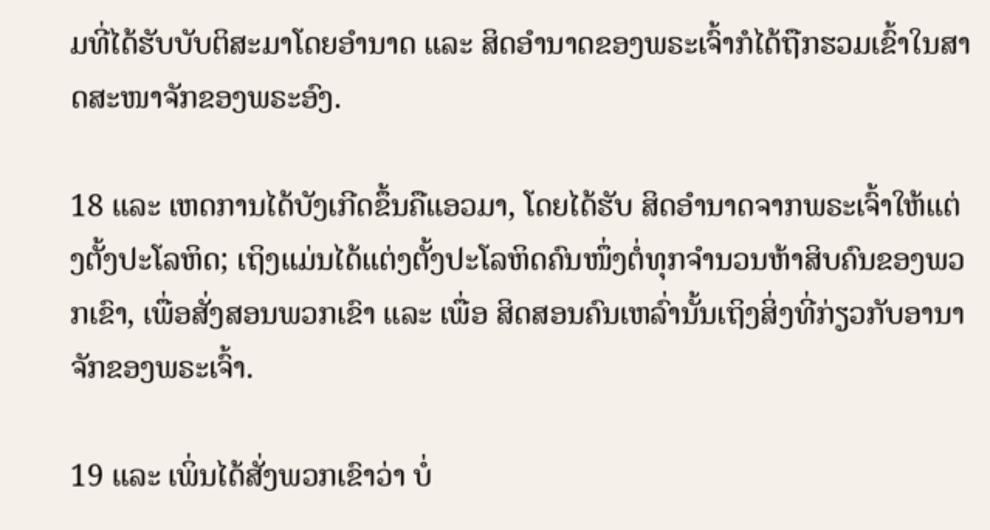ມທີ່ໄດ້ຮັບບັບຕິສະມາໂດຍອຳນາດ ແລະ ສິດອຳນາດຂອງພຣະເຈົ້າກໍໄດ້ຖືກຮວມເຂົ້າໃນສາດສະໜາຈັກຂອງພຣະອົງ.

18 ແລະ ເຫດການໄດ້ບັງເກີດຂຶ້ນຄືແອວມາ, ໂດຍໄດ້ຮັບ ສິດອຳນາດຈາກພຣະເຈົ້າໃຫ້ແຕ່ງຕັ້ງປະໂລຫິດ; ເຖິງແມ່ນໄດ້ແຕ່ງຕັ້ງປະໂລຫິດຄົນໜຶ່ງຕໍ່ທຸກຈຳນວນຫ້າສິບຄົນຂອງພວກເຂົາ, ເພື່ອສັ່ງສອນພວກເຂົາ ແລະ ເພື່ອ ສິດສອນຄົນເຫລົ່ານັ້ນເຖິງສິ່ງທີ່ກ່ຽວກັບອານາຈັກຂອງພຣະເຈົ້າ.

19 ແລະ ເພິ່ນໄດ້ສັ່ງພວກເຂົາວ່າ ບໍ່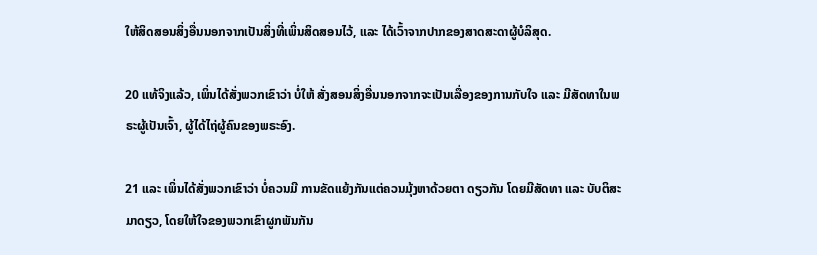ໃຫ້ສິດສອນສິ່ງອື່ນນອກຈາກເປັນສິ່ງທີ່ເພິ່ນສິດສອນໄວ້, ແລະ ໄດ້ເວົ້າຈາກປາກຂອງສາດສະດາຜູ້ບໍລິສຸດ.

20 ແທ້ຈິງແລ້ວ, ເພິ່ນໄດ້ສັ່ງພວກເຂົາວ່າ ບໍ່ໃຫ້ ສັ່ງສອນສິ່ງອື່ນນອກຈາກຈະເປັນເລື່ອງຂອງການກັບໃຈ ແລະ ມີສັດທາໃນພຣະຜູ້ເປັນເຈົ້າ, ຜູ້ໄດ້ໄຖ່ຜູ້ຄົນຂອງພຣະອົງ.

21 ແລະ ເພິ່ນໄດ້ສັ່ງພວກເຂົາວ່າ ບໍ່ຄວນມີ ການຂັດແຍ້ງກັນແຕ່ຄວນມຸ້ງຫາດ້ວຍຕາ ດຽວກັນ ໂດຍມີສັດທາ ແລະ ບັບຕິສະມາດຽວ, ໂດຍໃຫ້ໃຈຂອງພວກເຂົາຜູກພັນກັນ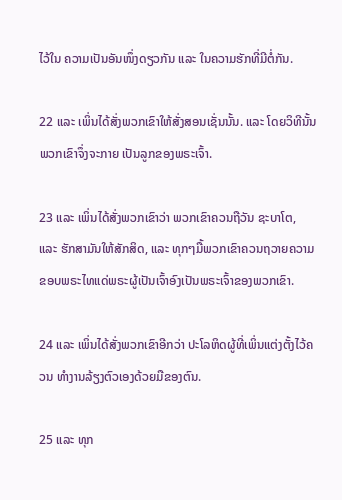ໄວ້ໃນ ຄວາມເປັນອັນໜຶ່ງດຽວກັນ ແລະ ໃນຄວາມຮັກທີ່ມີຕໍ່ກັນ.

22 ແລະ ເພິ່ນໄດ້ສັ່ງພວກເຂົາໃຫ້ສັ່ງສອນເຊັ່ນນັ້ນ. ແລະ ໂດຍວິທີນັ້ນພວກເຂົາຈຶ່ງຈະກາຍ ເປັນລູກຂອງພຣະເຈົ້າ.

23 ແລະ ເພິ່ນໄດ້ສັ່ງພວກເຂົາວ່າ ພວກເຂົາຄວນຖືວັນ ຊະບາໂຕ, ແລະ ຮັກສາມັນໃຫ້ສັກສິດ, ແລະ ທຸກໆມື້ພວກເຂົາຄວນຖວາຍຄວາມຂອບພຣະໄທແດ່ພຣະຜູ້ເປັນເຈົ້າອົງເປັນພຣະເຈົ້າຂອງພວກເຂົາ.

24 ແລະ ເພິ່ນໄດ້ສັ່ງພວກເຂົາອີກວ່າ ປະໂລຫິດຜູ້ທີ່ເພິ່ນແຕ່ງຕັ້ງໄວ້ຄວນ ທຳງານລ້ຽງຕົວເອງດ້ວຍມືຂອງຕົນ.

25 ແລະ ທຸກ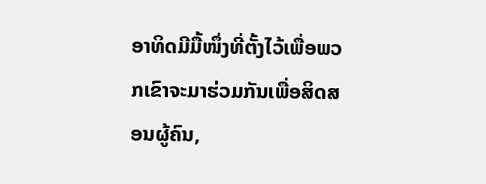ອາທິດມີມື້ໜຶ່ງທີ່ຕັ້ງໄວ້ເພື່ອພວກເຂົາຈະມາຮ່ວມກັນເພື່ອສິດສອນຜູ້ຄົນ,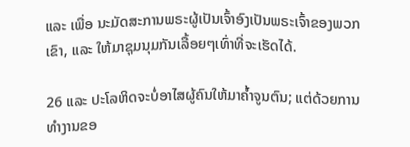ແລະ ເພື່ອ ນະມັດສະການພຣະຜູ້ເປັນເຈົ້າອົງເປັນພຣະເຈົ້າຂອງພວກເຂົາ, ແລະ ໃຫ້ມາຊຸມນຸມກັນເລື້ອຍໆເທົ່າທີ່ຈະເຮັດໄດ້.

26 ແລະ ປະໂລຫິດຈະບໍ່ອາໄສຜູ້ຄົນໃຫ້ມາຄ້ຳຈູນຕົນ; ແຕ່ດ້ວຍການທຳງານຂອ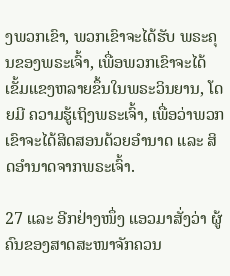ງພວກເຂົາ, ພວກເຂົາຈະໄດ້ຮັບ ພຣະຄຸນຂອງພຣະເຈົ້າ, ເພື່ອພວກເຂົາຈະໄດ້ເຂັ້ມແຂງຫລາຍຂຶ້ນໃນພຣະວິນຍານ, ໂດຍມີ ຄວາມຮູ້ເຖິງພຣະເຈົ້າ, ເພື່ອວ່າພວກເຂົາຈະໄດ້ສິດສອນດ້ວຍອຳນາດ ແລະ ສິດອຳນາດຈາກພຣະເຈົ້າ.

27 ແລະ ອີກຢ່າງໜຶ່ງ ແອວມາສັ່ງວ່າ ຜູ້ຄົນຂອງສາດສະໜາຈັກຄວນ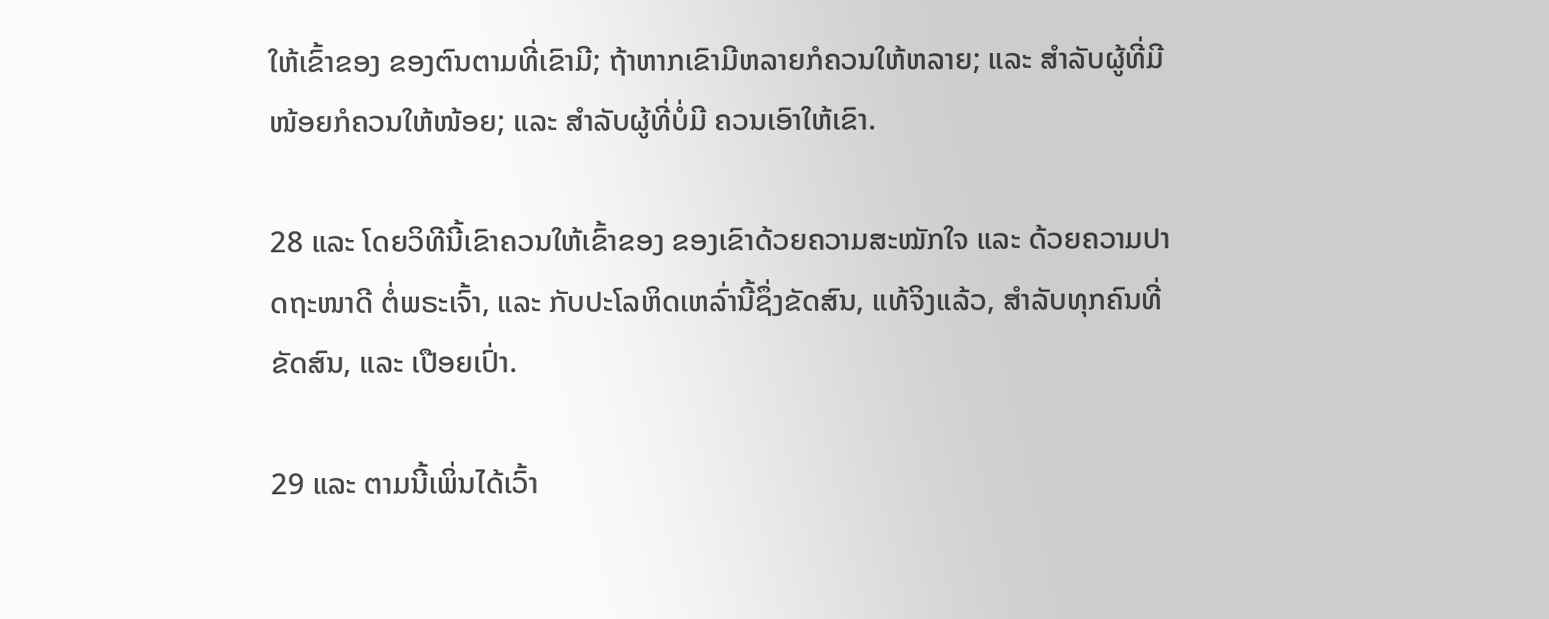ໃຫ້ເຂົ້າຂອງ ຂອງຕົນຕາມທີ່ເຂົາມີ; ຖ້າຫາກເຂົາມີຫລາຍກໍຄວນໃຫ້ຫລາຍ; ແລະ ສຳລັບຜູ້ທີ່ມີໜ້ອຍກໍຄວນໃຫ້ໜ້ອຍ; ແລະ ສຳລັບຜູ້ທີ່ບໍ່ມີ ຄວນເອົາໃຫ້ເຂົາ.

28 ແລະ ໂດຍວິທີນີ້ເຂົາຄວນໃຫ້ເຂົ້າຂອງ ຂອງເຂົາດ້ວຍຄວາມສະໝັກໃຈ ແລະ ດ້ວຍຄວາມປາດຖະໜາດີ ຕໍ່ພຣະເຈົ້າ, ແລະ ກັບປະໂລຫິດເຫລົ່ານີ້ຊຶ່ງຂັດສົນ, ແທ້ຈິງແລ້ວ, ສຳລັບທຸກຄົນທີ່ຂັດສົນ, ແລະ ເປືອຍເປົ່າ.

29 ແລະ ຕາມນີ້ເພິ່ນໄດ້ເວົ້າ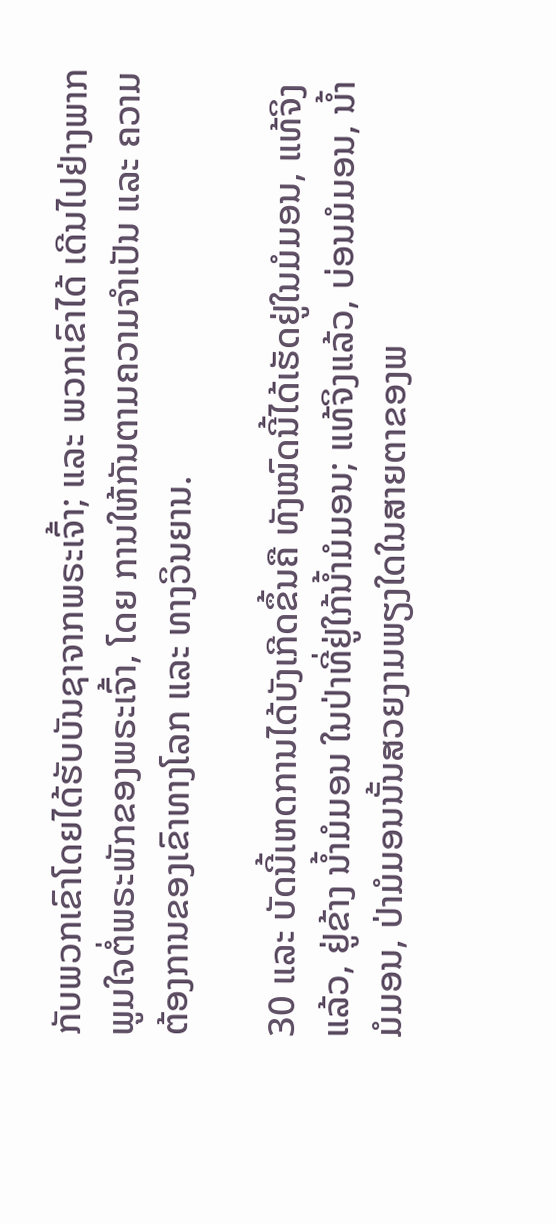ກັບພວກເຂົາໂດຍໄດ້ຮັບບັນຊາຈາກພຣະເຈົ້າ; ແລະ ພວກເຂົາໄດ້ ເດີນໄປຢ່າງພາກພູມໃຈຕໍ່ພຣະພັກຂອງພຣະເຈົ້າ, ໂດຍ ການໃຫ້ກັນຕາມຄວາມຈຳເປັນ ແລະ ຄວາມຕ້ອງການຂອງເຂົາທາງໂລກ ແລະ ທາງວິນຍານ.

30 ແລະ ບັດນີ້ເຫດການໄດ້ບັງເກີດຂຶ້ນຄື ທັງໝົດນີ້ໄດ້ເຮັດຢູ່ໃນມໍມອນ, ແທ້ຈິງແລ້ວ, ຢູ່ຂ້າງ ນ້ຳມໍມອນ ໃນປ່າທີ່ຢູ່ໃກ້ນ້ຳມໍມອນ; ແທ້ຈິງແລ້ວ, ບ່ອນມໍມອນ, ນ້ຳມໍມອນ, ປ່າມໍມອນນັ້ນສວຍງາມພຽງໃດໃນສາຍຕາຂອງພ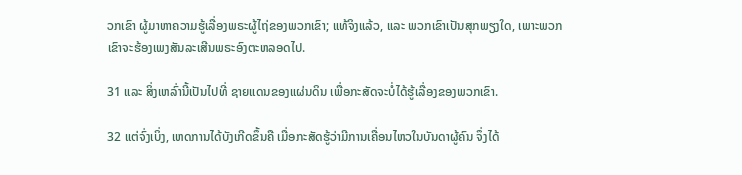ວກເຂົາ ຜູ້ມາຫາຄວາມຮູ້ເລື່ອງພຣະຜູ້ໄຖ່ຂອງພວກເຂົາ; ແທ້ຈິງແລ້ວ, ແລະ ພວກເຂົາເປັນສຸກພຽງໃດ, ເພາະພວກເຂົາຈະຮ້ອງເພງສັນລະເສີນພຣະອົງຕະຫລອດໄປ.

31 ແລະ ສິ່ງເຫລົ່ານີ້ເປັນໄປທີ່ ຊາຍແດນຂອງແຜ່ນດິນ ເພື່ອກະສັດຈະບໍ່ໄດ້ຮູ້ເລື່ອງຂອງພວກເຂົາ.

32 ແຕ່ຈົ່ງເບິ່ງ, ເຫດການໄດ້ບັງເກີດຂຶ້ນຄື ເມື່ອກະສັດຮູ້ວ່າມີການເຄື່ອນໄຫວໃນບັນດາຜູ້ຄົນ ຈຶ່ງໄດ້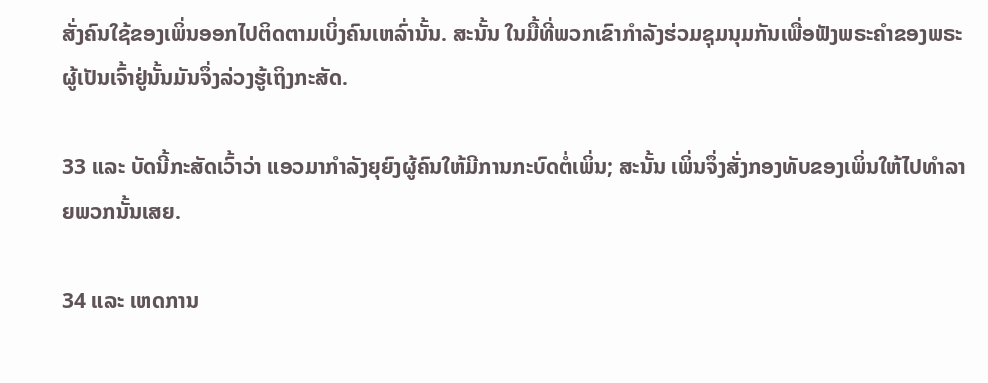ສັ່ງຄົນໃຊ້ຂອງເພິ່ນອອກໄປຕິດຕາມເບິ່ງຄົນເຫລົ່ານັ້ນ. ສະນັ້ນ ໃນມື້ທີ່ພວກເຂົາກຳລັງຮ່ວມຊຸມນຸມກັນເພື່ອຟັງພຣະຄຳຂອງພຣະຜູ້ເປັນເຈົ້າຢູ່ນັ້ນມັນຈຶ່ງລ່ວງຮູ້ເຖິງກະສັດ.

33 ແລະ ບັດນີ້ກະສັດເວົ້າວ່າ ແອວມາກຳລັງຍຸຍົງຜູ້ຄົນໃຫ້ມີການກະບົດຕໍ່ເພິ່ນ; ສະນັ້ນ ເພິ່ນຈຶ່ງສັ່ງກອງທັບຂອງເພິ່ນໃຫ້ໄປທຳລາຍພວກນັ້ນເສຍ.

34 ແລະ ເຫດການ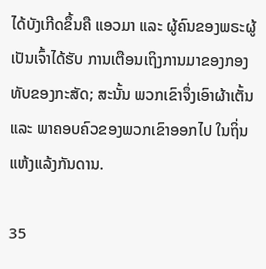ໄດ້ບັງເກີດຂຶ້ນຄື ແອວມາ ແລະ ຜູ້ຄົນຂອງພຣະຜູ້ເປັນເຈົ້າໄດ້ຮັບ ການເຕືອນເຖິງການມາຂອງກອງທັບຂອງກະສັດ; ສະນັ້ນ ພວກເຂົາຈຶ່ງເອົາຜ້າເຕັ້ນ ແລະ ພາຄອບຄົວຂອງພວກເຂົາອອກໄປ ໃນຖິ່ນແຫ້ງແລ້ງກັນດານ.

35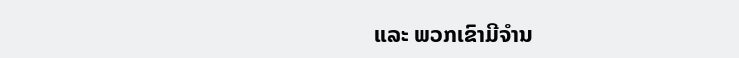ແລະ ພວກເຂົາມີຈຳນ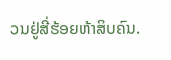ວນຢູ່ສີ່ຮ້ອຍຫ້າສິບຄົນ.